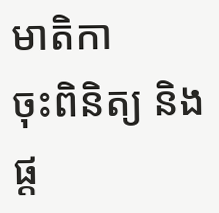មាតិកា
ចុះពិនិត្យ និងផ្ត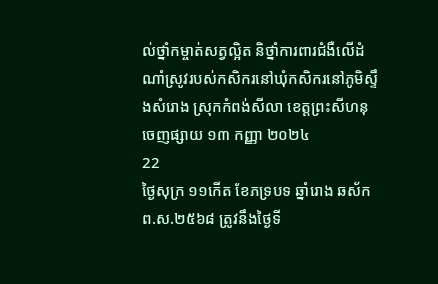ល់ថ្នាំកម្ចាត់សត្វល្អិត និថ្នាំការពារជំងឺលើដំណាំស្រូវរបស់កសិករនៅឃុំកសិករនៅភូមិស្ទឹងសំរោង ស្រុកកំពង់សីលា ខេត្តព្រះសីហនុ
ចេញផ្សាយ ១៣ កញ្ញា ២០២៤
22
ថ្ងៃសុក្រ ១១កើត ខែភទ្របទ ឆ្នាំរោង ឆស័ក ព.ស.២៥៦៨ ត្រូវនឹងថ្ងៃទី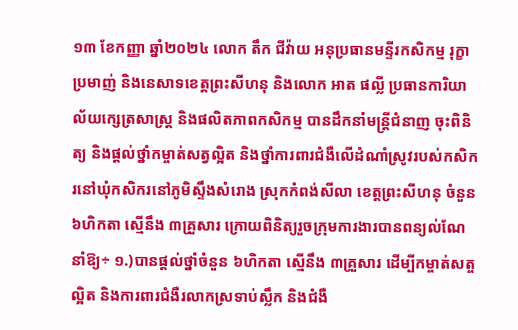១៣ ខែកញ្ញា ឆ្នាំ២០២៤ លោក តឹក ជីវ៉ាយ អនុប្រធានមន្ទីរកសិកម្ម រុក្ខាប្រមាញ់ និងនេសាទខេត្តព្រះសីហនុ និងលោក អាត ផល្លី ប្រធានការិយាល័យក្សេត្រសាស្ត្រ និងផលិតភាពកសិកម្ម បានដឹកនាំមន្រ្តីជំនាញ ចុះពិនិត្យ និងផ្តល់ថ្នាំកម្ចាត់សត្វល្អិត និងថ្នាំការពារជំងឺលើដំណាំស្រូវរបស់កសិករនៅឃុំកសិករនៅភូមិស្ទឹងសំរោង ស្រុកកំពង់សីលា ខេត្តព្រះសីហនុ ចំនួន ៦ហិកតា ស្មើនឹង ៣គ្រួសារ ក្រោយពិនិត្យរួចក្រុមការងារបានពន្យល់ណែនាំឱ្យ÷ ១.)បានផ្តល់ថ្នាំចំនួន ៦ហិកតា ស្មើនឹង ៣គ្រួសារ ដើម្បីកម្ចាត់សត្ចល្អិត និងការពារជំងឺរលាកស្រទាប់ស្លឹក និងជំងឺ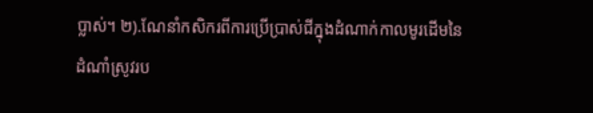ប្លាស់។ ២).ណែនាំកសិករពីការប្រើប្រាស់ជីក្នុងដំណាក់កាលមូរដើមនៃដំណាំស្រូវរប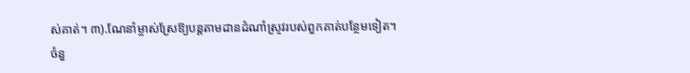ស់គាត់។ ៣).ណែនាំម្ចាស់ស្រែឱ្យបន្តតាមដានដំណាំស្រូវរបស់ពួកគាត់បន្ថែមទៀត។
ចំនួ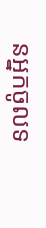នអ្នកចូលទ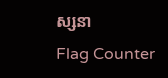ស្សនា
Flag Counter